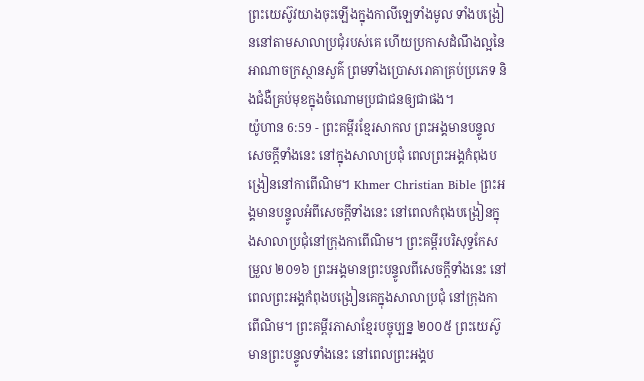ព្រះយេស៊ូវយាងចុះឡើងក្នុងកាលីឡេទាំងមូល ទាំងបង្រៀននៅតាមសាលាប្រជុំរបស់គេ ហើយប្រកាសដំណឹងល្អនៃអាណាចក្រស្ថានសួគ៌ ព្រមទាំងប្រោសរោគាគ្រប់ប្រភេទ និងជំងឺគ្រប់មុខក្នុងចំណោមប្រជាជនឲ្យជាផង។
យ៉ូហាន 6:59 - ព្រះគម្ពីរខ្មែរសាកល ព្រះអង្គមានបន្ទូលសេចក្ដីទាំងនេះ នៅក្នុងសាលាប្រជុំ ពេលព្រះអង្គកំពុងបង្រៀននៅកាពើណិម។ Khmer Christian Bible ព្រះអង្គមានបន្ទូលអំពីសេចក្ដីទាំងនេះ នៅពេលកំពុងបង្រៀនក្នុងសាលាប្រជុំនៅក្រុងកាពើណិម។ ព្រះគម្ពីរបរិសុទ្ធកែសម្រួល ២០១៦ ព្រះអង្គមានព្រះបន្ទូលពីសេចក្តីទាំងនេះ នៅពេលព្រះអង្គកំពុងបង្រៀនគេក្នុងសាលាប្រជុំ នៅក្រុងកាពើណិម។ ព្រះគម្ពីរភាសាខ្មែរបច្ចុប្បន្ន ២០០៥ ព្រះយេស៊ូមានព្រះបន្ទូលទាំងនេះ នៅពេលព្រះអង្គប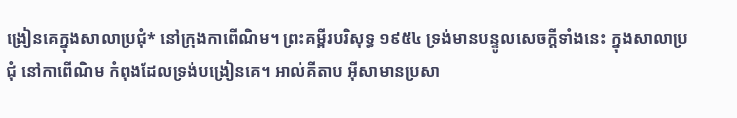ង្រៀនគេក្នុងសាលាប្រជុំ* នៅក្រុងកាពើណិម។ ព្រះគម្ពីរបរិសុទ្ធ ១៩៥៤ ទ្រង់មានបន្ទូលសេចក្ដីទាំងនេះ ក្នុងសាលាប្រជុំ នៅកាពើណិម កំពុងដែលទ្រង់បង្រៀនគេ។ អាល់គីតាប អ៊ីសាមានប្រសា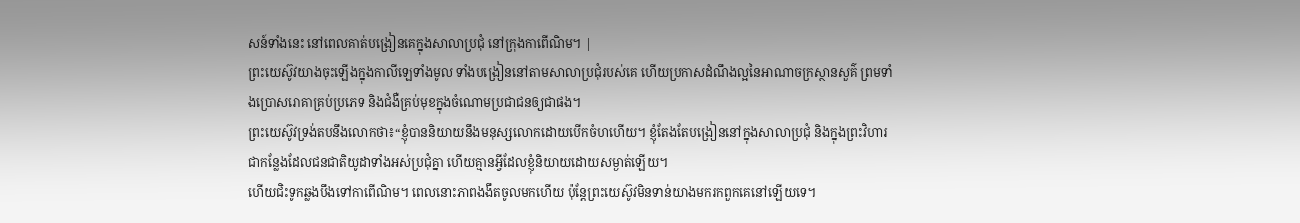សន៍ទាំងនេះ នៅពេលគាត់បង្រៀនគេក្នុងសាលាប្រជុំ នៅក្រុងកាពើណិម។ |
ព្រះយេស៊ូវយាងចុះឡើងក្នុងកាលីឡេទាំងមូល ទាំងបង្រៀននៅតាមសាលាប្រជុំរបស់គេ ហើយប្រកាសដំណឹងល្អនៃអាណាចក្រស្ថានសួគ៌ ព្រមទាំងប្រោសរោគាគ្រប់ប្រភេទ និងជំងឺគ្រប់មុខក្នុងចំណោមប្រជាជនឲ្យជាផង។
ព្រះយេស៊ូវទ្រង់តបនឹងលោកថា៖“ខ្ញុំបាននិយាយនឹងមនុស្សលោកដោយបើកចំហហើយ។ ខ្ញុំតែងតែបង្រៀននៅក្នុងសាលាប្រជុំ និងក្នុងព្រះវិហារ ជាកន្លែងដែលជនជាតិយូដាទាំងអស់ប្រជុំគ្នា ហើយគ្មានអ្វីដែលខ្ញុំនិយាយដោយសម្ងាត់ឡើយ។
ហើយជិះទូកឆ្លងបឹងទៅកាពើណិម។ ពេលនោះភាពងងឹតចូលមកហើយ ប៉ុន្តែព្រះយេស៊ូវមិនទាន់យាងមករកពួកគេនៅឡើយទេ។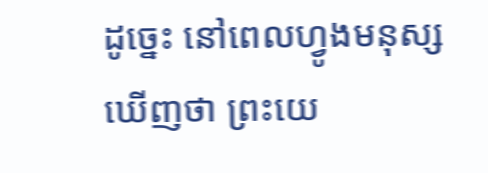ដូច្នេះ នៅពេលហ្វូងមនុស្សឃើញថា ព្រះយេ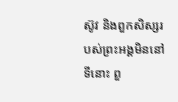ស៊ូវ និងពួកសិស្សរបស់ព្រះអង្គមិននៅទីនោះ ពួ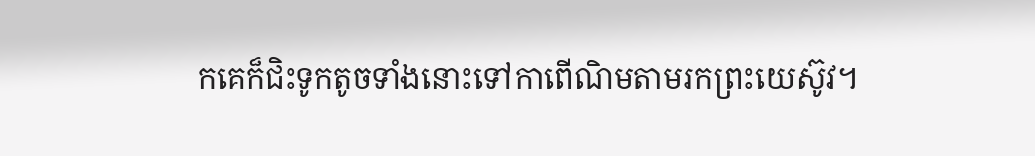កគេក៏ជិះទូកតូចទាំងនោះទៅកាពើណិមតាមរកព្រះយេស៊ូវ។